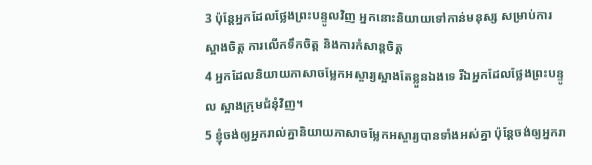3 ប៉ុន្ដែអ្នកដែលថ្លែងព្រះបន្ទូលវិញ អ្នកនោះនិយាយទៅកាន់មនុស្ស សម្រាប់ការស្អាងចិត្ដ ការលើកទឹកចិត្ដ និងការកំសាន្ដចិត្ដ
4 អ្នកដែលនិយាយភាសាចម្លែកអស្ចារ្យស្អាងតែខ្លួនឯងទេ រីឯអ្នកដែលថ្លែងព្រះបន្ទូល ស្អាងក្រុមជំនុំវិញ។
5 ខ្ញុំចង់ឲ្យអ្នករាល់គ្នានិយាយភាសាចម្លែកអស្ចារ្យបានទាំងអស់គ្នា ប៉ុន្ដែចង់ឲ្យអ្នករា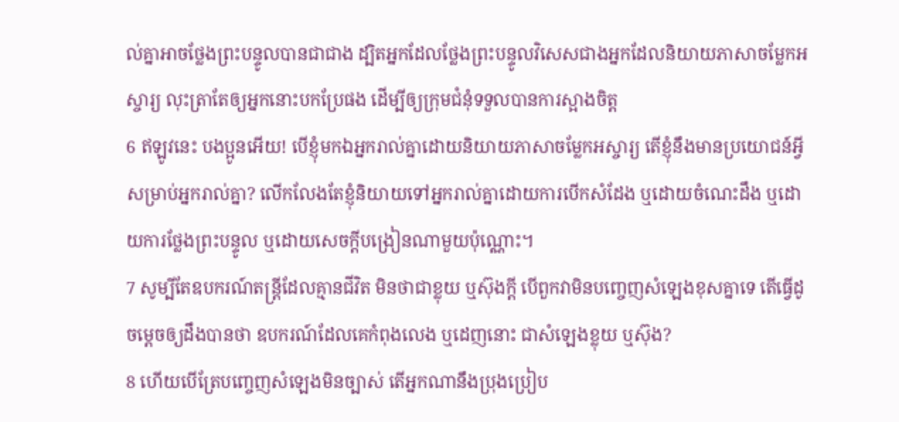ល់គ្នាអាចថ្លែងព្រះបន្ទូលបានជាជាង ដ្បិតអ្នកដែលថ្លែងព្រះបន្ទូលវិសេសជាងអ្នកដែលនិយាយភាសាចម្លែកអស្ចារ្យ លុះត្រាតែឲ្យអ្នកនោះបកប្រែផង ដើម្បីឲ្យក្រុមជំនុំទទួលបានការស្អាងចិត្ដ
6 ឥឡូវនេះ បងប្អូនអើយ! បើខ្ញុំមកឯអ្នករាល់គ្នាដោយនិយាយភាសាចម្លែកអស្ចារ្យ តើខ្ញុំនឹងមានប្រយោជន៍អ្វីសម្រាប់អ្នករាល់គ្នា? លើកលែងតែខ្ញុំនិយាយទៅអ្នករាល់គ្នាដោយការបើកសំដែង ឬដោយចំណេះដឹង ឬដោយការថ្លែងព្រះបន្ទូល ឬដោយសេចក្ដីបង្រៀនណាមួយប៉ុណ្ណោះ។
7 សូម្បីតែឧបករណ៍តន្រ្ដីដែលគ្មានជីវិត មិនថាជាខ្លុយ ឬស៊ុងក្ដី បើពួកវាមិនបញ្ចេញសំឡេងខុសគ្នាទេ តើធ្វើដូចម្ដេចឲ្យដឹងបានថា ឧបករណ៍ដែលគេកំពុងលេង ឬដេញនោះ ជាសំឡេងខ្លុយ ឬស៊ុង?
8 ហើយបើត្រែបញ្ចេញសំឡេងមិនច្បាស់ តើអ្នកណានឹងប្រុងប្រៀប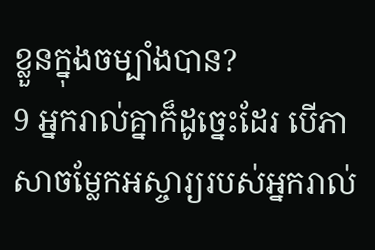ខ្លួនក្នុងចម្បាំងបាន?
9 អ្នករាល់គ្នាក៏ដូច្នេះដែរ បើភាសាចម្លែកអស្ចារ្យរបស់អ្នករាល់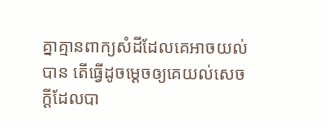គ្នាគ្មានពាក្យសំដីដែលគេអាចយល់បាន តើធ្វើដូចម្ដេចឲ្យគេយល់សេចក្ដីដែលបា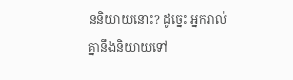ននិយាយនោះ? ដូច្នេះ អ្នករាល់គ្នានឹងនិយាយទៅ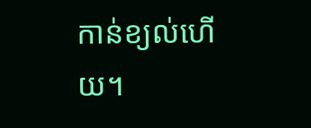កាន់ខ្យល់ហើយ។